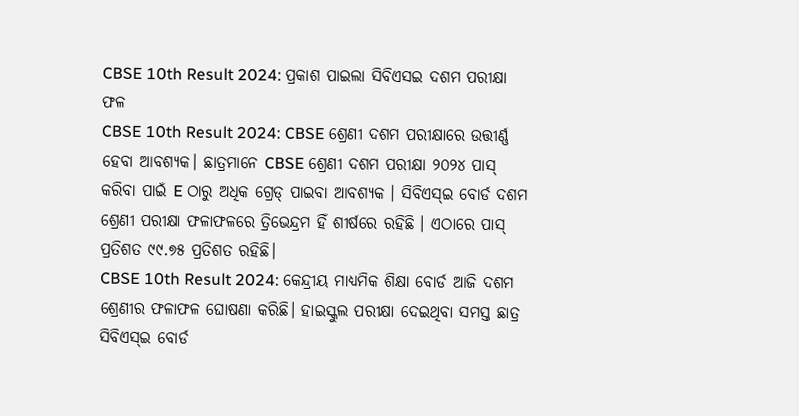CBSE 10th Result 2024: ପ୍ରକାଶ ପାଇଲା ସିବିଏସଇ ଦଶମ ପରୀକ୍ଷା ଫଳ
CBSE 10th Result 2024: CBSE ଶ୍ରେଣୀ ଦଶମ ପରୀକ୍ଷାରେ ଉତ୍ତୀର୍ଣ୍ଣ ହେବା ଆବଶ୍ୟକ। ଛାତ୍ରମାନେ CBSE ଶ୍ରେଣୀ ଦଶମ ପରୀକ୍ଷା ୨୦୨୪ ପାସ୍ କରିବା ପାଇଁ E ଠାରୁ ଅଧିକ ଗ୍ରେଡ୍ ପାଇବା ଆବଶ୍ୟକ । ସିବିଏସ୍ଇ ବୋର୍ଡ ଦଶମ ଶ୍ରେଣୀ ପରୀକ୍ଷା ଫଳାଫଳରେ ତ୍ରିଭେନ୍ଦ୍ରମ ହିଁ ଶୀର୍ଷରେ ରହିଛି । ଏଠାରେ ପାସ୍ ପ୍ରତିଶତ ୯୯.୭୫ ପ୍ରତିଶତ ରହିଛି।
CBSE 10th Result 2024: କେନ୍ଦ୍ରୀୟ ମାଧ୍ୟମିକ ଶିକ୍ଷା ବୋର୍ଡ ଆଜି ଦଶମ ଶ୍ରେଣୀର ଫଳାଫଳ ଘୋଷଣା କରିଛି। ହାଇସ୍କୁଲ ପରୀକ୍ଷା ଦେଇଥିବା ସମସ୍ତ ଛାତ୍ର ସିବିଏସ୍ଇ ବୋର୍ଡ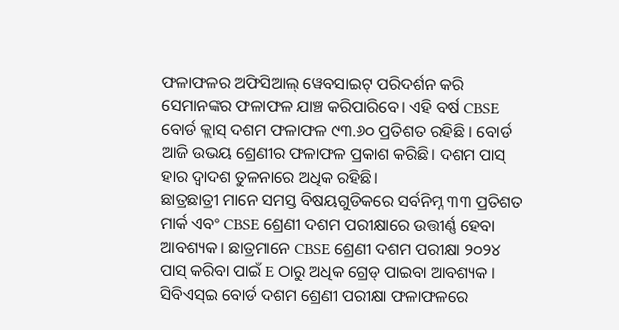ଫଳାଫଳର ଅଫିସିଆଲ୍ ୱେବସାଇଟ୍ ପରିଦର୍ଶନ କରି ସେମାନଙ୍କର ଫଳାଫଳ ଯାଞ୍ଚ କରିପାରିବେ। ଏହି ବର୍ଷ CBSE ବୋର୍ଡ କ୍ଲାସ୍ ଦଶମ ଫଳାଫଳ ୯୩.୬୦ ପ୍ରତିଶତ ରହିଛି । ବୋର୍ଡ ଆଜି ଉଭୟ ଶ୍ରେଣୀର ଫଳାଫଳ ପ୍ରକାଶ କରିଛି। ଦଶମ ପାସ୍ ହାର ଦ୍ୱାଦଶ ତୁଳନାରେ ଅଧିକ ରହିଛି।
ଛାତ୍ରଛାତ୍ରୀ ମାନେ ସମସ୍ତ ବିଷୟଗୁଡିକରେ ସର୍ବନିମ୍ନ ୩୩ ପ୍ରତିଶତ ମାର୍କ ଏବଂ CBSE ଶ୍ରେଣୀ ଦଶମ ପରୀକ୍ଷାରେ ଉତ୍ତୀର୍ଣ୍ଣ ହେବା ଆବଶ୍ୟକ। ଛାତ୍ରମାନେ CBSE ଶ୍ରେଣୀ ଦଶମ ପରୀକ୍ଷା ୨୦୨୪ ପାସ୍ କରିବା ପାଇଁ E ଠାରୁ ଅଧିକ ଗ୍ରେଡ୍ ପାଇବା ଆବଶ୍ୟକ । ସିବିଏସ୍ଇ ବୋର୍ଡ ଦଶମ ଶ୍ରେଣୀ ପରୀକ୍ଷା ଫଳାଫଳରେ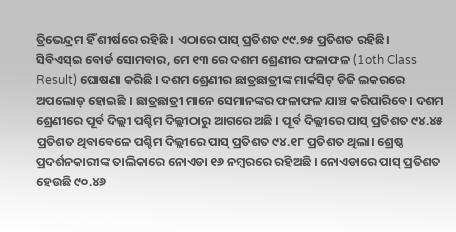ତ୍ରିଭେନ୍ଦ୍ରମ ହିଁ ଶୀର୍ଷରେ ରହିଛି । ଏଠାରେ ପାସ୍ ପ୍ରତିଶତ ୯୯.୭୫ ପ୍ରତିଶତ ରହିଛି।
ସିବିଏସ୍ଇ ବୋର୍ଡ ସୋମବାର, ମେ ୧୩ ରେ ଦଶମ ଶ୍ରେଣୀର ଫଳାଫଳ (1oth Class Result) ଘୋଷଣା କରିଛି । ଦଶମ ଶ୍ରେଣୀର ଛାତ୍ରଛାତ୍ରୀଙ୍କ ମାର୍କସିଟ୍ ଡିଜି ଲକରରେ ଅପଲୋଡ୍ ହୋଇଛି । ଛାତ୍ରଛାତ୍ରୀ ମାନେ ସେମାନଙ୍କର ଫଳାଫଳ ଯାଞ୍ଚ କରିପାରିବେ। ଦଶମ ଶ୍ରେଣୀରେ ପୂର୍ବ ଦିଲ୍ଲୀ ପଶ୍ଚିମ ଦିଲ୍ଲୀଠାରୁ ଆଗରେ ଅଛି । ପୂର୍ବ ଦିଲ୍ଲୀରେ ପାସ୍ ପ୍ରତିଶତ ୯୪.୪୫ ପ୍ରତିଶତ ଥିବାବେଳେ ପଶ୍ଚିମ ଦିଲ୍ଲୀରେ ପାସ୍ ପ୍ରତିଶତ ୯୪.୧୮ ପ୍ରତିଶତ ଥିଲା। ଶ୍ରେଷ୍ଠ ପ୍ରଦର୍ଶନକାରୀଙ୍କ ତାଲିକାରେ ନୋଏଡା ୧୬ ନମ୍ବରରେ ରହିଅଛି । ନୋଏଡାରେ ପାସ୍ ପ୍ରତିଶତ ହେଉଛି ୯୦.୪୬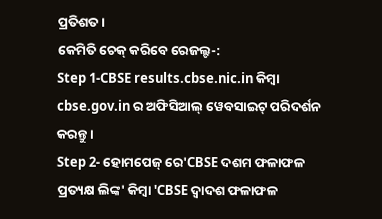ପ୍ରତିଶତ।
କେମିତି ଚେକ୍ କରିବେ ରେଜଲ୍ଟ-:
Step 1-CBSE results.cbse.nic.in କିମ୍ବା cbse.gov.in ର ଅଫିସିଆଲ୍ ୱେବସାଇଟ୍ ପରିଦର୍ଶନ କରନ୍ତୁ ।
Step 2- ହୋମପେଜ୍ ରେ'CBSE ଦଶମ ଫଳାଫଳ ପ୍ରତ୍ୟକ୍ଷ ଲିଙ୍କ' କିମ୍ବା 'CBSE ଦ୍ୱାଦଶ ଫଳାଫଳ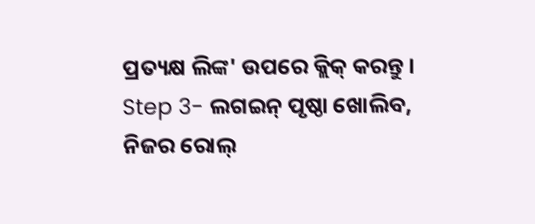ପ୍ରତ୍ୟକ୍ଷ ଲିଙ୍କ' ଉପରେ କ୍ଲିକ୍ କରନ୍ତୁ ।
Step 3- ଲଗଇନ୍ ପୃଷ୍ଠା ଖୋଲିବ, ନିଜର ରୋଲ୍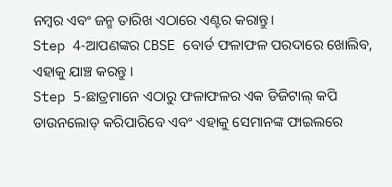ନମ୍ବର ଏବଂ ଜନ୍ମ ତାରିଖ ଏଠାରେ ଏଣ୍ଟର କରାନ୍ତୁ।
Step 4-ଆପଣଙ୍କର CBSE ବୋର୍ଡ ଫଳାଫଳ ପରଦାରେ ଖୋଲିବ, ଏହାକୁ ଯାଞ୍ଚ କରନ୍ତୁ ।
Step 5-ଛାତ୍ରମାନେ ଏଠାରୁ ଫଳାଫଳର ଏକ ଡିଜିଟାଲ୍ କପି ଡାଉନଲୋଡ୍ କରିପାରିବେ ଏବଂ ଏହାକୁ ସେମାନଙ୍କ ଫାଇଲରେ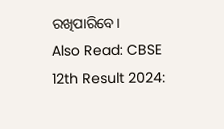ରଖିପାରିବେ।
Also Read: CBSE 12th Result 2024: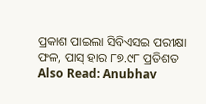ପ୍ରକାଶ ପାଇଲା ସିବିଏସଇ ପରୀକ୍ଷା ଫଳ, ପାସ୍ ହାର ୮୭.୯୮ ପ୍ରତିଶତ
Also Read: Anubhav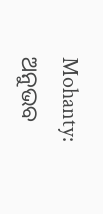Mohanty: ଅନୁଭବ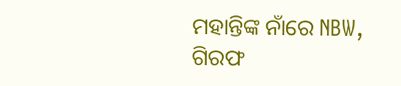ମହାନ୍ତିଙ୍କ ନାଁରେ NBW, ଗିରଫ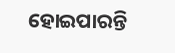ହୋଇପାରନ୍ତି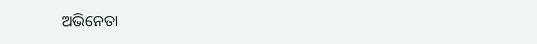ଅଭିନେତା